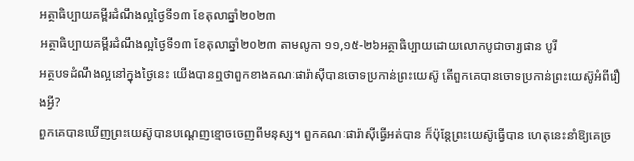អត្ថាធិប្បាយគម្ពីរដំណឹងល្អថ្ងៃទី១៣ ខែតុលាឆ្នាំ២០២៣
អត្ថាធិប្បាយគម្ពីរដំណឹងល្អថ្ងៃទី១៣ ខែតុលាឆ្នាំ២០២៣ តាមលូកា ១១,១៥-២៦អត្ថាធិប្បាយដោយលោកបូជាចារ្យផាន បូរី
អត្ថបទដំណឹងល្អនៅក្នុងថ្ងៃនេះ យើងបានឮថាពួកខាងគណៈផារ៉ាស៊ីបានចោទប្រកាន់ព្រះយេស៊ូ តើពួកគេបានចោទប្រកាន់ព្រះយេស៊ូអំពីរឿងអ្វី?
ពួកគេបានឃើញព្រះយេស៊ូបានបណ្តេញខ្មោចចេញពីមនុស្ស។ ពួកគណៈផារ៉ាស៊ីធ្វើអត់បាន ក៏ប៉ុន្តែព្រះយេស៊ូធ្វើបាន ហេតុនេះនាំឱ្យគេច្រ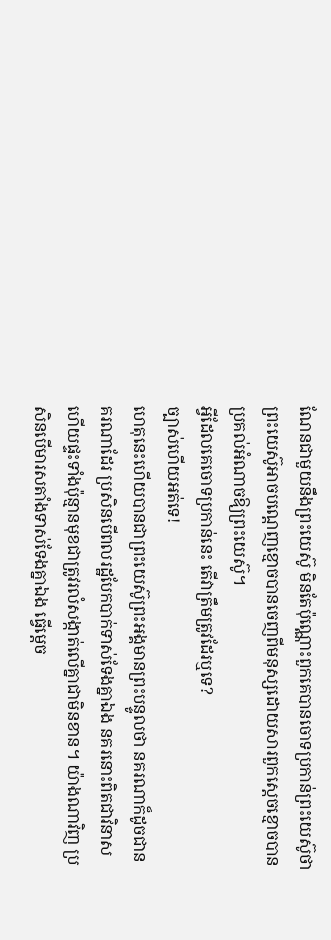ណែនជាមួយនឹងព្រះយេស៊ូ មិនតែប៉ុណ្ណោះពួកគេបានចោទប្រកាន់ព្រះយេស៊ូថា ព្រះយេស៊ូអាចបណ្តេញខ្មោចបានចេញពីមនុស្សដោយសារពួកស្តេចខ្មោចបានប្រគល់អំណាចឱ្យព្រះយេស៊ូ។
អ្វីដែលគេចោទប្រកាន់នេះ តើវាត្រឹមត្រូវដែរឬទេ?
ច្បាស់ហើយអត់ទេ!
ហេតុនេះហើយបានជាព្រះយេស៊ូព្រះអង្គមានព្រះបន្ទូលថា នគរណាក៏ដូចជានគរណាដែរ ប្រសិនបើពលរដ្ឋបែកបាក់ទាស់ទែងគ្នាឯង នគរនោះពិតជាវិនាស ហើយផ្ទះទាំងប៉ុន្មានមុខជាត្រូវរលំសង្កាត់លើគ្នាជាមិនខាន។ យ៉ាងណាវិញ ប្រសិនបើមារសតាំងទាស់ទែងគ្នាឯង ធ្វើម្តេច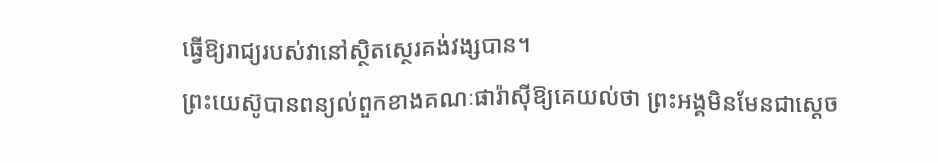ធ្វើឱ្យរាជ្យរបស់វានៅស្ថិតស្ថេរគង់វង្សបាន។
ព្រះយេស៊ូបានពន្យល់ពួកខាងគណៈផារ៉ាស៊ីឱ្យគេយល់ថា ព្រះអង្គមិនមែនជាស្តេច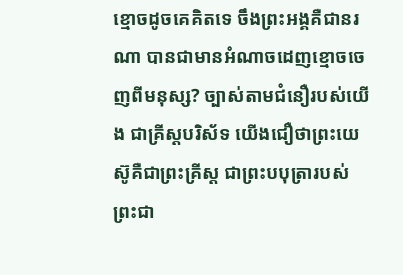ខ្មោចដូចគេគិតទេ ចឹងព្រះអង្គគឺជានរណា បានជាមានអំណាចដេញខ្មោចចេញពីមនុស្ស? ច្បាស់តាមជំនឿរបស់យើង ជាគ្រីស្តបរិស័ទ យើងជឿថាព្រះយេស៊ូគឺជាព្រះគ្រីស្ត ជាព្រះបបុត្រារបស់ព្រះជា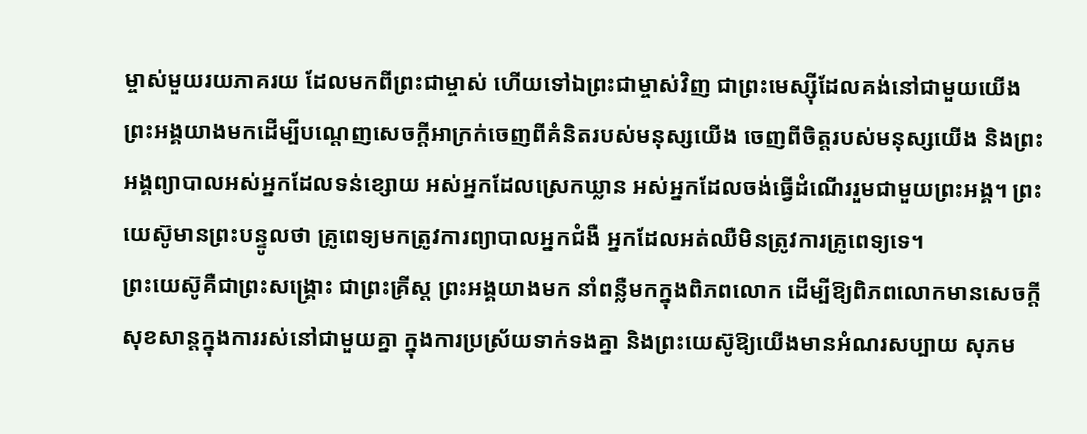ម្ចាស់មួយរយភាគរយ ដែលមកពីព្រះជាម្ចាស់ ហើយទៅឯព្រះជាម្ចាស់វិញ ជាព្រះមេស្ស៊ីដែលគង់នៅជាមួយយើង ព្រះអង្គយាងមកដើម្បីបណ្តេញសេចក្តីអាក្រក់ចេញពីគំនិតរបស់មនុស្សយើង ចេញពីចិត្តរបស់មនុស្សយើង និងព្រះអង្គព្យាបាលអស់អ្នកដែលទន់ខ្សោយ អស់អ្នកដែលស្រេកឃ្លាន អស់អ្នកដែលចង់ធ្វើដំណើររួមជាមួយព្រះអង្គ។ ព្រះយេស៊ូមានព្រះបន្ទូលថា គ្រូពេទ្យមកត្រូវការព្យាបាលអ្នកជំងឺ អ្នកដែលអត់ឈឺមិនត្រូវការគ្រូពេទ្យទេ។
ព្រះយេស៊ូគឺជាព្រះសង្រ្គោះ ជាព្រះគ្រីស្ត ព្រះអង្គយាងមក នាំពន្លឺមកក្នុងពិភពលោក ដើម្បីឱ្យពិភពលោកមានសេចក្តីសុខសាន្តក្នុងការរស់នៅជាមួយគ្នា ក្នុងការប្រស្រ័យទាក់ទងគ្នា និងព្រះយេស៊ូឱ្យយើងមានអំណរសប្បាយ សុភម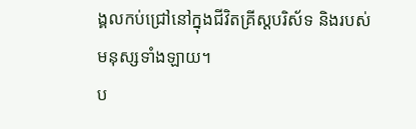ង្គលកប់ជ្រៅនៅក្នុងជីវិតគ្រីស្តបរិស័ទ និងរបស់មនុស្សទាំងឡាយ។
ប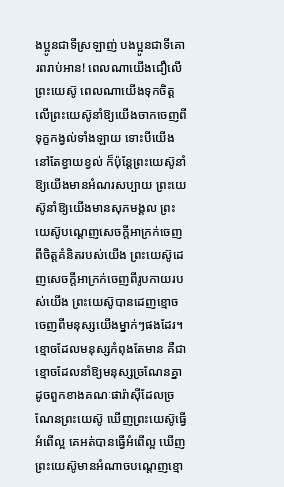ងប្អូនជាទីស្រឡាញ់ បងប្អូនជាទីគោរពរាប់អាន! ពេលណាយើងជឿលើព្រះយេស៊ូ ពេលណាយើងទុកចិត្តលើព្រះយេស៊ូនាំឱ្យយើងចាកចេញពីទុក្ខកង្វល់ទាំងឡាយ ទោះបីយើងនៅតែខ្វាយខ្វល់ ក៏ប៉ុន្តែព្រះយេស៊ូនាំឱ្យយើងមានអំណរសប្បាយ ព្រះយេស៊ូនាំឱ្យយើងមានសុភមង្គល ព្រះយេស៊ូបណ្តេញសេចក្តីអាក្រក់ចេញពីចិត្តគំនិតរបស់យើង ព្រះយេស៊ូដេញសេចក្តីអាក្រក់ចេញពីរូបកាយរបស់យើង ព្រះយេស៊ូបានដេញខ្មោចចេញពីមនុស្សយើងម្នាក់ៗផងដែរ។
ខ្មោចដែលមនុស្សកំពុងតែមាន គឺជាខ្មោចដែលនាំឱ្យមនុស្សច្រណែនគ្នា ដូចពួកខាងគណៈផារ៉ាស៊ីដែលច្រណែនព្រះយេស៊ូ ឃើញព្រះយេស៊ូធ្វើអំពើល្អ គេអត់បានធ្វើអំពើល្អ ឃើញព្រះយេស៊ូមានអំណាចបណ្តេញខ្មោ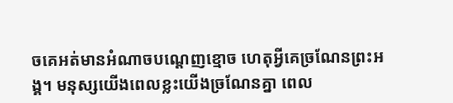ចគេអត់មានអំណាចបណ្តេញខ្មោច ហេតុអ្វីគេច្រណែនព្រះអង្គ។ មនុស្សយើងពេលខ្លះយើងច្រណែនគ្នា ពេល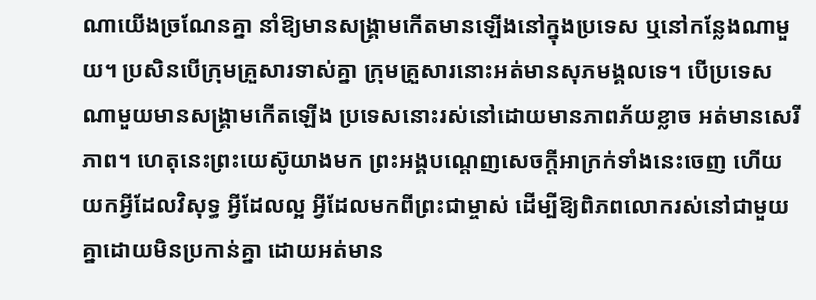ណាយើងច្រណែនគ្នា នាំឱ្យមានសង្គ្រាមកើតមានឡើងនៅក្នុងប្រទេស ឬនៅកន្លែងណាមួយ។ ប្រសិនបើក្រុមគ្រួសារទាស់គ្នា ក្រុមគ្រួសារនោះអត់មានសុភមង្គលទេ។ បើប្រទេសណាមួយមានសង្គ្រាមកើតឡើង ប្រទេសនោះរស់នៅដោយមានភាពភ័យខ្លាច អត់មានសេរីភាព។ ហេតុនេះព្រះយេស៊ូយាងមក ព្រះអង្គបណ្តេញសេចក្តីអាក្រក់ទាំងនេះចេញ ហើយយកអ្វីដែលវិសុទ្ធ អ្វីដែលល្អ អ្វីដែលមកពីព្រះជាម្ចាស់ ដើម្បីឱ្យពិភពលោករស់នៅជាមួយគ្នាដោយមិនប្រកាន់គ្នា ដោយអត់មាន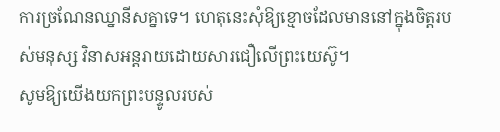ការច្រណែនឈ្នានីសគ្នាទេ។ ហេតុនេះសុំឱ្យខ្មោចដែលមាននៅក្នុងចិត្តរបស់មនុស្ស វិនាសអន្តរាយដោយសារជឿលើព្រះយេស៊ូ។
សូមឱ្យយើងយកព្រះបន្ទូលរបស់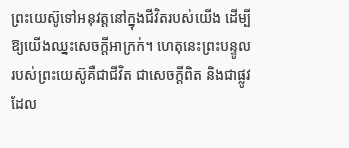ព្រះយេស៊ូទៅអនុវត្តនៅក្នុងជីវិតរបស់យើង ដើម្បីឱ្យយើងឈ្នះសេចក្តីអាក្រក់។ ហេតុនេះព្រះបន្ទូលរបស់ព្រះយេស៊ូគឺជាជីវិត ជាសេចក្តីពិត និងជាផ្លូវដែល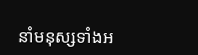នាំមនុស្សទាំងអ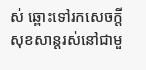ស់ ឆ្ពោះទៅរកសេចក្តីសុខសាន្តរស់នៅជាមួ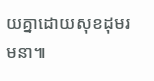យគ្នាដោយសុខដុមរមនា៕